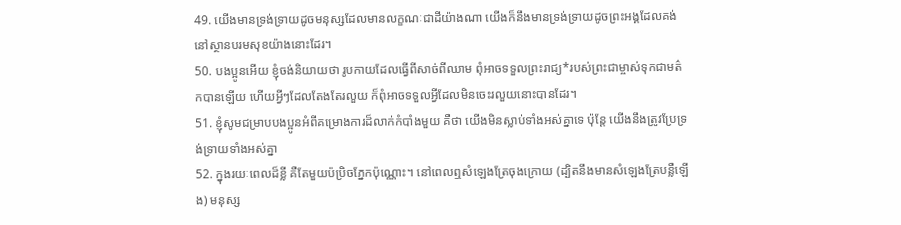49. យើងមានទ្រង់ទ្រាយដូចមនុស្សដែលមានលក្ខណៈជាដីយ៉ាងណា យើងក៏នឹងមានទ្រង់ទ្រាយដូចព្រះអង្គដែលគង់នៅស្ថានបរមសុខយ៉ាងនោះដែរ។
50. បងប្អូនអើយ ខ្ញុំចង់និយាយថា រូបកាយដែលធ្វើពីសាច់ពីឈាម ពុំអាចទទួលព្រះរាជ្យ*របស់ព្រះជាម្ចាស់ទុកជាមត៌កបានឡើយ ហើយអ្វីៗដែលតែងតែរលួយ ក៏ពុំអាចទទួលអ្វីដែលមិនចេះរលួយនោះបានដែរ។
51. ខ្ញុំសូមជម្រាបបងប្អូនអំពីគម្រោងការដ៏លាក់កំបាំងមួយ គឺថា យើងមិនស្លាប់ទាំងអស់គ្នាទេ ប៉ុន្តែ យើងនឹងត្រូវប្រែទ្រង់ទ្រាយទាំងអស់គ្នា
52. ក្នុងរយៈពេលដ៏ខ្លី គឺតែមួយប៉ប្រិចភ្នែកប៉ុណ្ណោះ។ នៅពេលឮសំឡេងត្រែចុងក្រោយ (ដ្បិតនឹងមានសំឡេងត្រែបន្លឺឡើង) មនុស្ស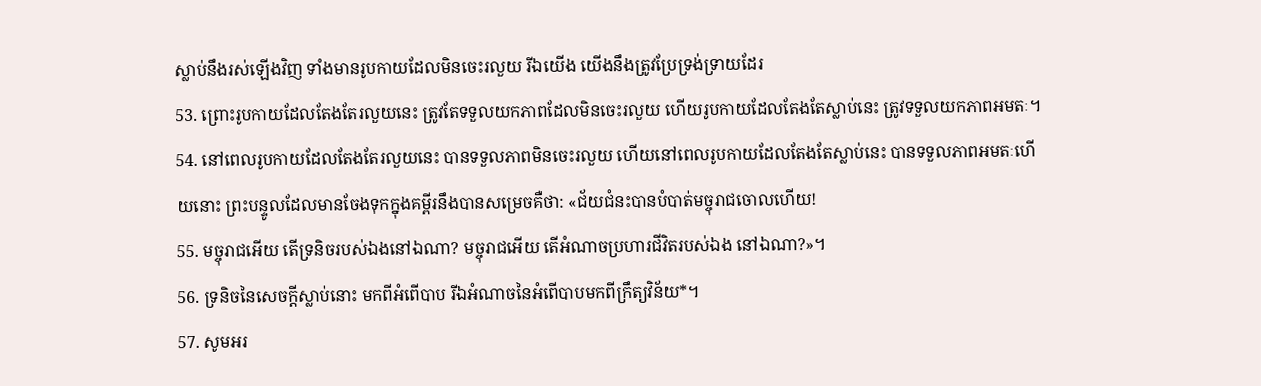ស្លាប់នឹងរស់ឡើងវិញ ទាំងមានរូបកាយដែលមិនចេះរលួយ រីឯយើង យើងនឹងត្រូវប្រែទ្រង់ទ្រាយដែរ
53. ព្រោះរូបកាយដែលតែងតែរលួយនេះ ត្រូវតែទទួលយកភាពដែលមិនចេះរលួយ ហើយរូបកាយដែលតែងតែស្លាប់នេះ ត្រូវទទួលយកភាពអមតៈ។
54. នៅពេលរូបកាយដែលតែងតែរលួយនេះ បានទទួលភាពមិនចេះរលួយ ហើយនៅពេលរូបកាយដែលតែងតែស្លាប់នេះ បានទទួលភាពអមតៈហើយនោះ ព្រះបន្ទូលដែលមានចែងទុកក្នុងគម្ពីរនឹងបានសម្រេចគឺថា: «ជ័យជំនះបានបំបាត់មច្ចុរាជចោលហើយ!
55. មច្ចុរាជអើយ តើទ្រនិចរបស់ឯងនៅឯណា? មច្ចុរាជអើយ តើអំណាចប្រហារជីវិតរបស់ឯង នៅឯណា?»។
56. ទ្រនិចនៃសេចក្ដីស្លាប់នោះ មកពីអំពើបាប រីឯអំណាចនៃអំពើបាបមកពីក្រឹត្យវិន័យ*។
57. សូមអរ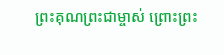ព្រះគុណព្រះជាម្ចាស់ ព្រោះព្រះ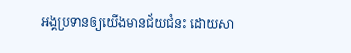អង្គប្រទានឲ្យយើងមានជ័យជំនះ ដោយសា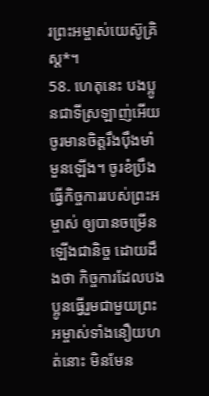រព្រះអម្ចាស់យេស៊ូគ្រិស្ដ*។
58. ហេតុនេះ បងប្អូនជាទីស្រឡាញ់អើយ ចូរមានចិត្តរឹងប៉ឹងមាំមួនឡើង។ ចូរខំប្រឹងធ្វើកិច្ចការរបស់ព្រះអម្ចាស់ ឲ្យបានចម្រើនឡើងជានិច្ច ដោយដឹងថា កិច្ចការដែលបងប្អូនធ្វើរួមជាមួយព្រះអម្ចាស់ទាំងនឿយហត់នោះ មិនមែន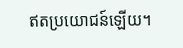ឥតប្រយោជន៍ឡើយ។